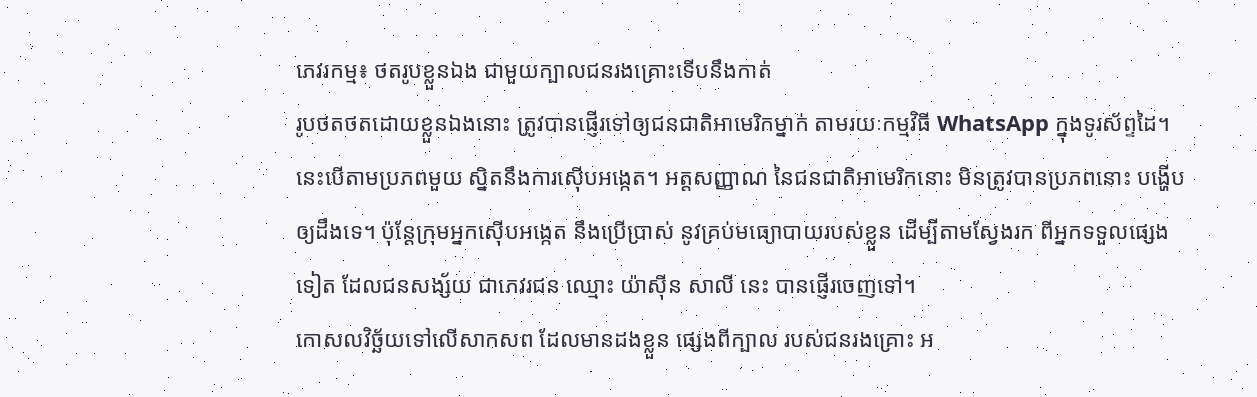ភេវរកម្ម៖ ថតរូបខ្លួនឯង ជាមួយក្បាលជនរងគ្រោះទើបនឹងកាត់
រូបថតថតដោយខ្លួនឯងនោះ ត្រូវបានផ្ញើរទៅឲ្យជនជាតិអាមេរិកម្នាក់ តាមរយៈកម្មវិធី WhatsApp ក្នុងទូរស័ព្ទដៃ។ នេះបើតាមប្រភពមួយ ស្និតនឹងការស៊ើបអង្កេត។ អត្តសញ្ញាណ នៃជនជាតិអាមេរិកនោះ មិនត្រូវបានប្រភពនោះ បង្ហើបឲ្យដឹងទេ។ ប៉ុន្តែក្រុមអ្នកស៊ើបអង្កេត នឹងប្រើប្រាស់ នូវគ្រប់មធ្យោបាយរបស់ខ្លួន ដើម្បីតាមស្វែងរក ពីអ្នកទទួលផ្សេងទៀត ដែលជនសង្ស័យ ជាភេវរជន ឈ្មោះ យ៉ាស៊ីន សាលី នេះ បានផ្ញើរចេញទៅ។
កោសលវិច្ឆ័យទៅលើសាកសព ដែលមានដងខ្លួន ផ្សេងពីក្បាល របស់ជនរងគ្រោះ អ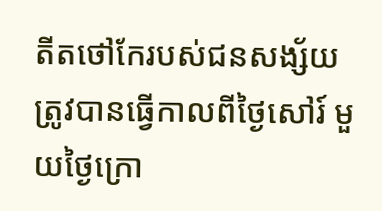តីតថៅកែរបស់ជនសង្ស័យ ត្រូវបានធ្វើកាលពីថ្ងៃសៅរ៍ មួយថ្ងៃក្រោ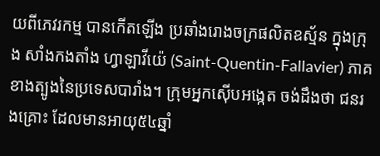យពីភេវរកម្ម បានកើតឡើង ប្រឆាំងរោងចក្រផលិតឧស្ម័ន ក្នុងក្រុង សាំងកងតាំង ហ្វាឡាវីយ៉េ (Saint-Quentin-Fallavier) ភាគខាងត្បូងនៃប្រទេសបារាំង។ ក្រុមអ្នកស៊ើបអង្កេត ចង់ដឹងថា ជនរងគ្រោះ ដែលមានអាយុ៥៤ឆ្នាំ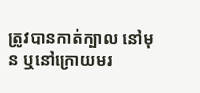ត្រូវបានកាត់ក្បាល នៅមុន ឬនៅក្រោយមរ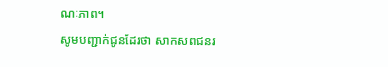ណៈភាព។
សូមបញ្ជាក់ជូនដែរថា សាកសពជនរ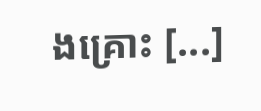ងគ្រោះ [...]